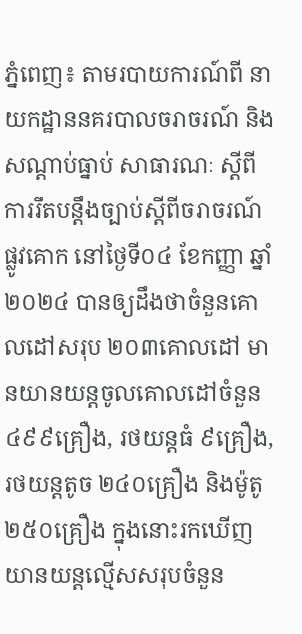ភ្នំពេញ៖ តាមរបាយការណ៍ពី នាយកដ្ឋាននគរបាលចរាចរណ៍ និងសណ្តាប់ធ្នាប់ សាធារណៈ ស្តីពីការរឹតបន្ដឹងច្បាប់ស្ដីពីចរាចរណ៍ផ្លូវគោក នៅថ្ងៃទី០៤ ខែកញ្ញា ឆ្នាំ២០២៤ បានឲ្យដឹងថាចំនួនគោលដៅសរុប ២០៣គោលដៅ មានយានយន្តចូលគោលដៅចំនួន ៤៩៩គ្រឿង, រថយន្តធំ ៩គ្រឿង, រថយន្តតូច ២៤០គ្រឿង និងម៉ូតូ ២៥០គ្រឿង ក្នុងនោះរកឃើញ យានយន្តល្មើសសរុបចំនួន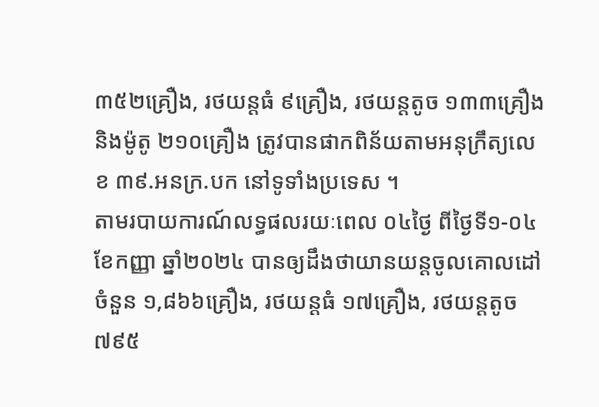៣៥២គ្រឿង, រថយន្តធំ ៩គ្រឿង, រថយន្តតូច ១៣៣គ្រឿង និងម៉ូតូ ២១០គ្រឿង ត្រូវបានផាកពិន័យតាមអនុក្រឹត្យលេខ ៣៩.អនក្រ.បក នៅទូទាំងប្រទេស ។
តាមរបាយការណ៍លទ្ធផលរយៈពេល ០៤ថ្ងៃ ពីថ្ងៃទី១-០៤ ខែកញ្ញា ឆ្នាំ២០២៤ បានឲ្យដឹងថាយានយន្តចូលគោលដៅចំនួន ១,៨៦៦គ្រឿង, រថយន្តធំ ១៧គ្រឿង, រថយន្តតូច ៧៩៥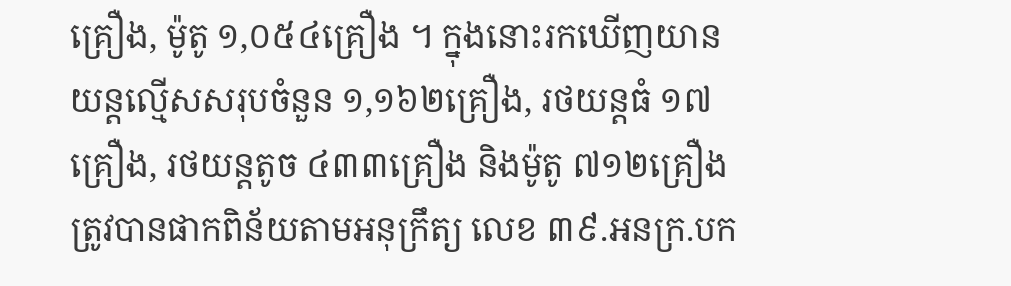គ្រឿង, ម៉ូតូ ១,០៥៤គ្រឿង ។ ក្នុងនោះរកឃើញយានយន្តល្មើសសរុបចំនួន ១,១៦២គ្រឿង, រថយន្តធំ ១៧គ្រឿង, រថយន្តតូច ៤៣៣គ្រឿង និងម៉ូតូ ៧១២គ្រឿង ត្រូវបានផាកពិន័យតាមអនុក្រឹត្យ លេខ ៣៩.អនក្រ.បក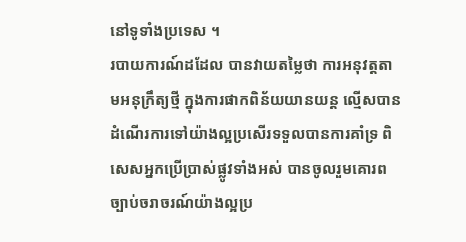នៅទូទាំងប្រទេស ។
របាយការណ៍ដដែល បានវាយតម្លៃថា ការអនុវត្តតាមអនុក្រឹត្យថ្មី ក្នុងការផាកពិន័យយានយន្ត ល្មើសបានដំណើរការទៅយ៉ាងល្អប្រសើរទទួលបានការគាំទ្រ ពិសេសអ្នកប្រើប្រាស់ផ្លូវទាំងអស់ បានចូលរួមគោរពច្បាប់ចរាចរណ៍យ៉ាងល្អប្រ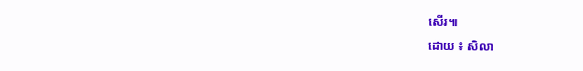សើរ៕
ដោយ ៖ សិលា